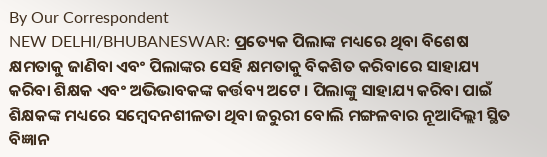By Our Correspondent
NEW DELHI/BHUBANESWAR: ପ୍ରତ୍ୟେକ ପିଲାଙ୍କ ମଧ୍ୟରେ ଥିବା ବିଶେଷ କ୍ଷମତାକୁ ଜାଣିବା ଏବଂ ପିଲାଙ୍କର ସେହି କ୍ଷମତାକୁ ବିକଶିତ କରିବାରେ ସାହାଯ୍ୟ କରିବା ଶିକ୍ଷକ ଏବଂ ଅଭିଭାବକଙ୍କ କର୍ତ୍ତବ୍ୟ ଅଟେ । ପିଲାଙ୍କୁ ସାହାଯ୍ୟ କରିବା ପାଇଁ ଶିକ୍ଷକଙ୍କ ମଧ୍ୟରେ ସମ୍ବେଦନଶୀଳତା ଥିବା ଜରୁରୀ ବୋଲି ମଙ୍ଗଳବାର ନୂଆଦିଲ୍ଲୀ ସ୍ଥିତ ବିଜ୍ଞାନ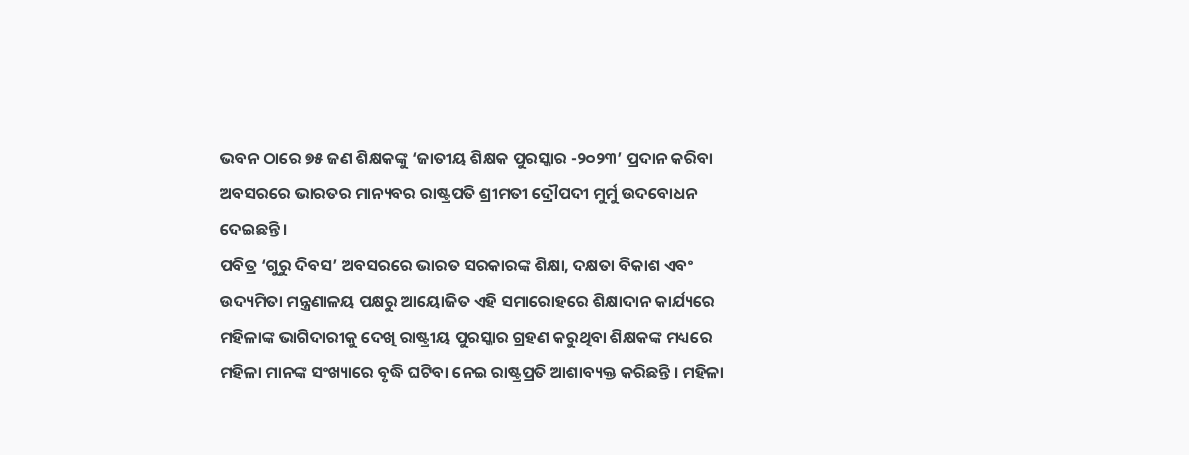ଭବନ ଠାରେ ୭୫ ଜଣ ଶିକ୍ଷକଙ୍କୁ ‘ଜାତୀୟ ଶିକ୍ଷକ ପୁରସ୍କାର -୨୦୨୩’ ପ୍ରଦାନ କରିବା ଅବସରରେ ଭାରତର ମାନ୍ୟବର ରାଷ୍ଟ୍ରପତି ଶ୍ରୀମତୀ ଦ୍ରୌପଦୀ ମୁର୍ମୁ ଉଦବୋଧନ ଦେଇଛନ୍ତି ।
ପବିତ୍ର ‘ଗୁରୁ ଦିବସ’ ଅବସରରେ ଭାରତ ସରକାରଙ୍କ ଶିକ୍ଷା, ଦକ୍ଷତା ବିକାଶ ଏବଂ ଉଦ୍ୟମିତା ମନ୍ତ୍ରଣାଳୟ ପକ୍ଷରୁ ଆୟୋଜିତ ଏହି ସମାରୋହରେ ଶିକ୍ଷାଦାନ କାର୍ଯ୍ୟରେ ମହିଳାଙ୍କ ଭାଗିଦାରୀକୁ ଦେଖି ରାଷ୍ଟ୍ରୀୟ ପୁରସ୍କାର ଗ୍ରହଣ କରୁଥିବା ଶିକ୍ଷକଙ୍କ ମଧ୍ୟରେ ମହିଳା ମାନଙ୍କ ସଂଖ୍ୟାରେ ବୃଦ୍ଧି ଘଟିବା ନେଇ ରାଷ୍ଟ୍ରପ୍ରତି ଆଶାବ୍ୟକ୍ତ କରିଛନ୍ତି । ମହିଳା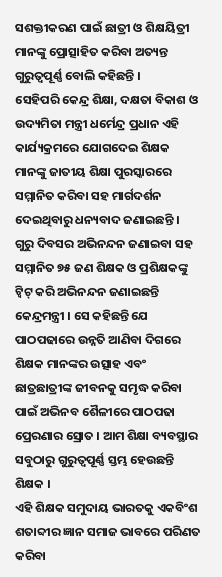ସଶକ୍ତୀକରଣ ପାଇଁ ଛାତ୍ରୀ ଓ ଶିକ୍ଷୟିତ୍ରୀ ମାନଙ୍କୁ ପ୍ରୋତ୍ସାହିତ କରିବା ଅତ୍ୟନ୍ତ ଗୁରୁତ୍ୱପୂର୍ଣ୍ଣ ବୋଲି କହିଛନ୍ତି ।
ସେହିପରି କେନ୍ଦ୍ର ଶିକ୍ଷା, ଦକ୍ଷତା ବିକାଶ ଓ ଉଦ୍ୟମିତା ମନ୍ତ୍ରୀ ଧର୍ମେନ୍ଦ୍ର ପ୍ରଧାନ ଏହି କାର୍ଯ୍ୟକ୍ରମରେ ଯୋଗଦେଇ ଶିକ୍ଷକ ମାନଙ୍କୁ ଜାତୀୟ ଶିକ୍ଷା ପୁରସ୍କାରରେ ସମ୍ମାନିତ କରିବା ସହ ମାର୍ଗଦର୍ଶନ ଦେଇଥିବାରୁ ଧନ୍ୟବାଦ ଜଣାଇଛନ୍ତି । ଗୁରୁ ଦିବସର ଅଭିନନ୍ଦନ ଜଣାଇବା ସହ ସମ୍ମାନିତ ୭୫ ଜଣ ଶିକ୍ଷକ ଓ ପ୍ରଶିକ୍ଷକଙ୍କୁ ଟ୍ୱିଟ୍ କରି ଅଭିନନ୍ଦନ ଜଣାଇଛନ୍ତି କେନ୍ଦ୍ରମନ୍ତ୍ରୀ । ସେ କହିଛନ୍ତି ଯେ ପାଠପଢାରେ ଉନ୍ନତି ଆଣିବା ଦିଗରେ ଶିକ୍ଷକ ମାନଙ୍କର ଉତ୍ସାହ ଏବଂ ଛାତ୍ରଛାତ୍ରୀଙ୍କ ଜୀବନକୁ ସମୃଦ୍ଧ କରିବା ପାଇଁ ଅଭିନବ ଶୈଳୀରେ ପାଠପଢା ପ୍ରେରଣାର ସ୍ରୋତ । ଆମ ଶିକ୍ଷା ବ୍ୟବସ୍ଥାର ସବୁଠାରୁ ଗୁରୁତ୍ୱପୂର୍ଣ୍ଣ ସ୍ତମ୍ଭ ହେଉଛନ୍ତି ଶିକ୍ଷକ ।
ଏହି ଶିକ୍ଷକ ସମୁଦାୟ ଭାରତକୁ ଏକବିଂଶ ଶତାବ୍ଦୀର ଜ୍ଞାନ ସମାଜ ଭାବରେ ପରିଣତ କରିବା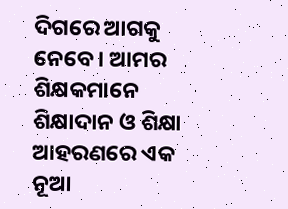ଦିଗରେ ଆଗକୁ ନେବେ । ଆମର ଶିକ୍ଷକମାନେ ଶିକ୍ଷାଦାନ ଓ ଶିକ୍ଷା ଆହରଣରେ ଏକ ନୂଆ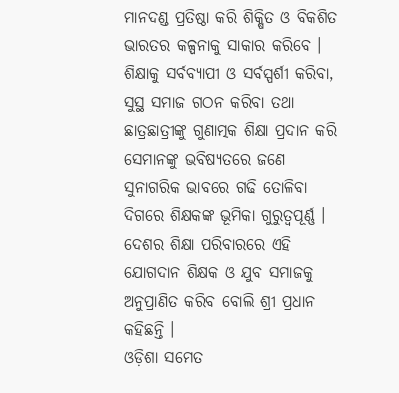ମାନଦଣ୍ଡ ପ୍ରତିଷ୍ଠା କରି ଶିକ୍ଷିତ ଓ ବିକଶିତ ଭାରତର କଳ୍ପନାକୁ ସାକାର କରିବେ । ଶିକ୍ଷାକୁ ସର୍ବବ୍ୟାପୀ ଓ ସର୍ବସ୍ପର୍ଶୀ କରିବା, ସୁସ୍ଥ ସମାଜ ଗଠନ କରିବା ତଥା ଛାତ୍ରଛାତ୍ରୀଙ୍କୁ ଗୁଣାତ୍ମକ ଶିକ୍ଷା ପ୍ରଦାନ କରି ସେମାନଙ୍କୁ ଭବିଷ୍ୟତରେ ଜଣେ ସୁନାଗରିକ ଭାବରେ ଗଢି ତୋଳିବା ଦିଗରେ ଶିକ୍ଷକଙ୍କ ଭୂମିକା ଗୁରୁତ୍ୱପୂର୍ଣ୍ଣ । ଦେଶର ଶିକ୍ଷା ପରିବାରରେ ଏହି ଯୋଗଦାନ ଶିକ୍ଷକ ଓ ଯୁବ ସମାଜକୁ ଅନୁପ୍ରାଣିତ କରିବ ବୋଲି ଶ୍ରୀ ପ୍ରଧାନ କହିଛନ୍ତି ।
ଓଡ଼ିଶା ସମେତ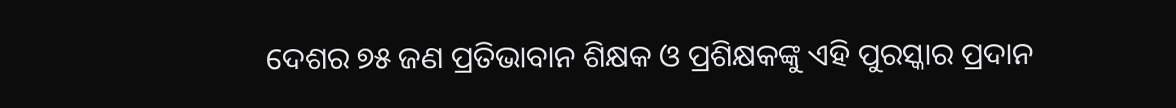ଦେଶର ୭୫ ଜଣ ପ୍ରତିଭାବାନ ଶିକ୍ଷକ ଓ ପ୍ରଶିକ୍ଷକଙ୍କୁ ଏହି ପୁରସ୍କାର ପ୍ରଦାନ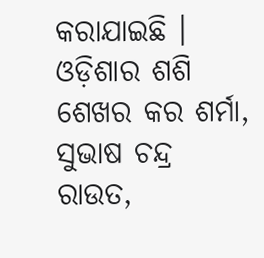କରାଯାଇଛି । ଓଡ଼ିଶାର ଶଶି ଶେଖର କର ଶର୍ମା, ସୁଭାଷ ଚନ୍ଦ୍ର ରାଉତ,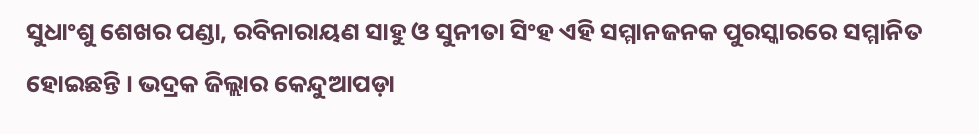ସୁଧାଂଶୁ ଶେଖର ପଣ୍ଡା, ରବିନାରାୟଣ ସାହୁ ଓ ସୁନୀତା ସିଂହ ଏହି ସମ୍ମାନଜନକ ପୁରସ୍କାରରେ ସମ୍ମାନିତ ହୋଇଛନ୍ତି । ଭଦ୍ରକ ଜିଲ୍ଲାର କେନ୍ଦୁଆପଡ଼ା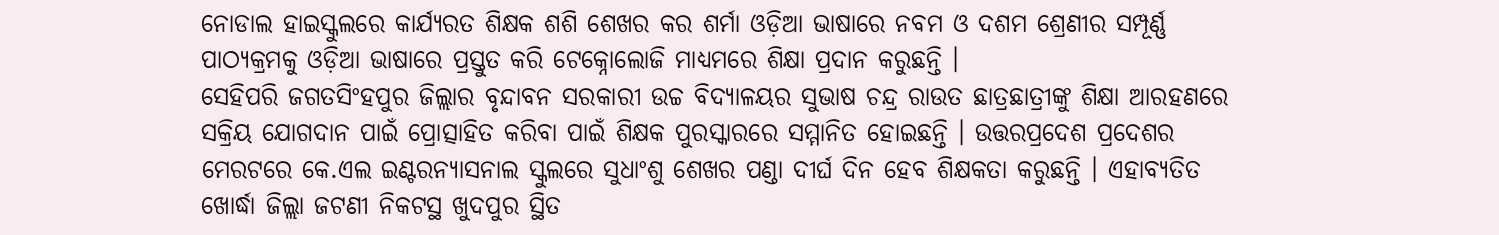ନୋଡାଲ ହାଇସ୍କୁଲରେ କାର୍ଯ୍ୟରତ ଶିକ୍ଷକ ଶଶି ଶେଖର କର ଶର୍ମା ଓଡ଼ିଆ ଭାଷାରେ ନବମ ଓ ଦଶମ ଶ୍ରେଣୀର ସମ୍ପୂର୍ଣ୍ଣ ପାଠ୍ୟକ୍ରମକୁ ଓଡ଼ିଆ ଭାଷାରେ ପ୍ରସ୍ତୁତ କରି ଟେକ୍ନୋଲୋଜି ମାଧ୍ୟମରେ ଶିକ୍ଷା ପ୍ରଦାନ କରୁଛନ୍ତି ।
ସେହିପରି ଜଗତସିଂହପୁର ଜିଲ୍ଲାର ବୃନ୍ଦାବନ ସରକାରୀ ଉଚ୍ଚ ବିଦ୍ୟାଳୟର ସୁଭାଷ ଚନ୍ଦ୍ର ରାଉତ ଛାତ୍ରଛାତ୍ରୀଙ୍କୁ ଶିକ୍ଷା ଆରହଣରେ ସକ୍ରିୟ ଯୋଗଦାନ ପାଇଁ ପ୍ରୋତ୍ସାହିତ କରିବା ପାଇଁ ଶିକ୍ଷକ ପୁରସ୍କାରରେ ସମ୍ମାନିତ ହୋଇଛନ୍ତି । ଉତ୍ତରପ୍ରଦେଶ ପ୍ରଦେଶର ମେରଟରେ କେ.ଏଲ ଇଣ୍ଟରନ୍ୟାସନାଲ ସ୍କୁଲରେ ସୁଧାଂଶୁ ଶେଖର ପଣ୍ଡା ଦୀର୍ଘ ଦିନ ହେବ ଶିକ୍ଷକତା କରୁଛନ୍ତି । ଏହାବ୍ୟତିତ ଖୋର୍ଦ୍ଧା ଜିଲ୍ଲା ଜଟଣୀ ନିକଟସ୍ଥ ଖୁଦପୁର ସ୍ଥିତ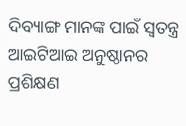ଦିବ୍ୟାଙ୍ଗ ମାନଙ୍କ ପାଇଁ ସ୍ୱତନ୍ତ୍ର ଆଇଟିଆଇ ଅନୁଷ୍ଠାନର ପ୍ରଶିକ୍ଷଣ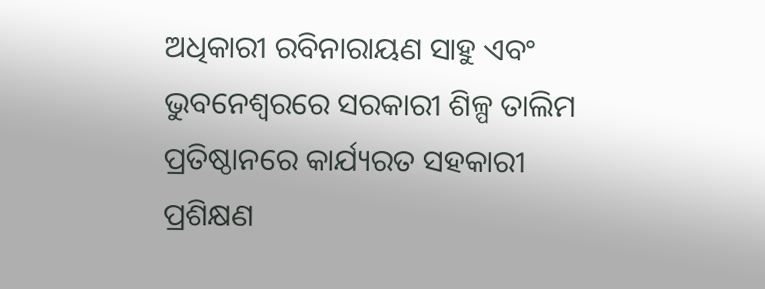ଅଧିକାରୀ ରବିନାରାୟଣ ସାହୁ ଏବଂ ଭୁବନେଶ୍ୱରରେ ସରକାରୀ ଶିଳ୍ପ ତାଲିମ ପ୍ରତିଷ୍ଠାନରେ କାର୍ଯ୍ୟରତ ସହକାରୀ ପ୍ରଶିକ୍ଷଣ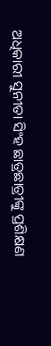ଅଧିକାରୀ ସୁନୀତା ସିଂହ ଛାତ୍ରଛାତ୍ରୀଙ୍କୁ ପ୍ରଶିକ୍ଷଣ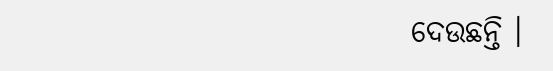ଦେଉଛନ୍ତି ।